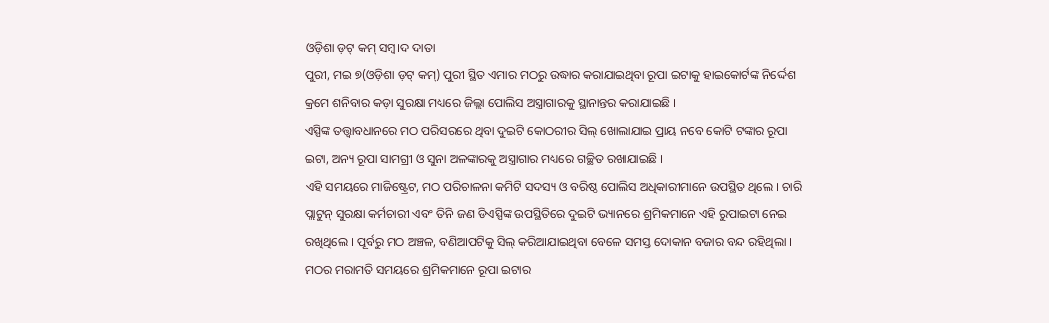ଓଡ଼ିଶା ଡ଼ଟ୍ କମ୍ ସମ୍ବ।ଦ ଦାତା
ପୁରୀ, ମଇ ୭(ଓଡ଼ିଶା ଡ଼ଟ୍ କମ୍) ପୁରୀ ସ୍ଥିତ ଏମାର ମଠରୁ ଉଦ୍ଧାର କରାଯାଇଥିବା ରୂପା ଇଟାକୁ ହାଇକୋର୍ଟଙ୍କ ନିର୍ଦ୍ଦେଶ କ୍ରମେ ଶନିବାର କଡ଼ା ସୁରକ୍ଷା ମଧ୍ୟରେ ଜିଲ୍ଲା ପୋଲିସ ଅସ୍ତ୍ରାଗାରକୁ ସ୍ଥାନାନ୍ତର କରାଯାଇଛି ।
ଏସ୍ପିଙ୍କ ତତ୍ତ୍ୱାବଧାନରେ ମଠ ପରିସରରେ ଥିବା ଦୁଇଟି କୋଠରୀର ସିଲ୍ ଖୋଲାଯାଇ ପ୍ରାୟ ନବେ କୋଟି ଟଙ୍କାର ରୂପା ଇଟା, ଅନ୍ୟ ରୂପା ସାମଗ୍ରୀ ଓ ସୁନା ଅଳଙ୍କାରକୁ ଅସ୍ତ୍ରାଗାର ମଧ୍ୟରେ ଗଚ୍ଛିତ ରଖାଯାଇଛି ।
ଏହି ସମୟରେ ମାଜିଷ୍ଟ୍ରେଟ, ମଠ ପରିଚାଳନା କମିଟି ସଦସ୍ୟ ଓ ବରିଷ୍ଠ ପୋଲିସ ଅଧିକାରୀମାନେ ଉପସ୍ଥିତ ଥିଲେ । ଚାରି ପ୍ଲାଟୁନ୍ ସୁରକ୍ଷା କର୍ମଚାରୀ ଏବଂ ତିନି ଜଣ ଡିଏସ୍ପିଙ୍କ ଉପସ୍ଥିତିରେ ଦୁଇଟି ଭ୍ୟାନରେ ଶ୍ରମିକମାନେ ଏହି ରୁପାଇଟା ନେଇ ରଖିଥିଲେ । ପୂର୍ବରୁ ମଠ ଅଞ୍ଚଳ, ବଣିଆପଟିକୁ ସିଲ୍ କରିଆଯାଇଥିବା ବେଳେ ସମସ୍ତ ଦୋକାନ ବଜାର ବନ୍ଦ ରହିଥିଲା ।
ମଠର ମରାମତି ସମୟରେ ଶ୍ରମିକମାନେ ରୂପା ଇଟାର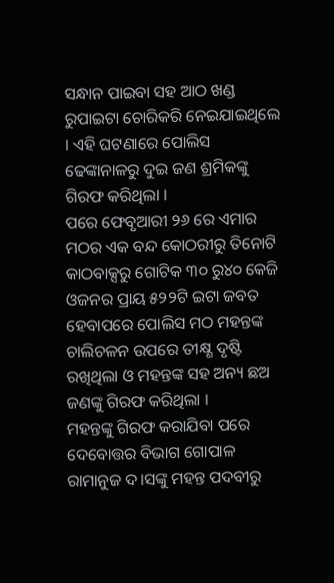ସନ୍ଧାନ ପାଇବା ସହ ଆଠ ଖଣ୍ଡ ରୁପାଇଟା ଚୋରିକରି ନେଇଯାଇଥିଲେ । ଏହି ଘଟଣାରେ ପୋଲିସ ଢେଙ୍କାନାଳରୁ ଦୁଇ ଜଣ ଶ୍ରମିକଙ୍କୁ ଗିରଫ କରିଥିଲା ।
ପରେ ଫେବୃଆରୀ ୨୬ ରେ ଏମାର ମଠର ଏକ ବନ୍ଦ କୋଠରୀରୁ ତିନୋଟି କାଠବାକ୍ସରୁ ଗୋଟିକ ୩୦ ରୁ୪୦ କେଜି ଓଜନର ପ୍ରାୟ ୫୨୨ଟି ଇଟା ଜବତ ହେବାପରେ ପୋଲିସ ମଠ ମହନ୍ତଙ୍କ ଚାଲିଚଳନ ଉପରେ ତୀକ୍ଷ୍ଣ ଦୃଷ୍ଟି ରଖିଥିଲା ଓ ମହନ୍ତଙ୍କ ସହ ଅନ୍ୟ ଛଅ ଜଣଙ୍କୁ ଗିରଫ କରିଥିଲା ।
ମହନ୍ତଙ୍କୁ ଗିରଫ କରାଯିବା ପରେ ଦେବୋତ୍ତର ବିଭାଗ ଗୋପାଳ ରାମାନୁଜ ଦ।ସଙ୍କୁ ମହନ୍ତ ପଦବୀରୁ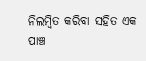ନିଲମ୍ବିତ କରିବା ସହିତ ଏକ ପାଞ୍ଚ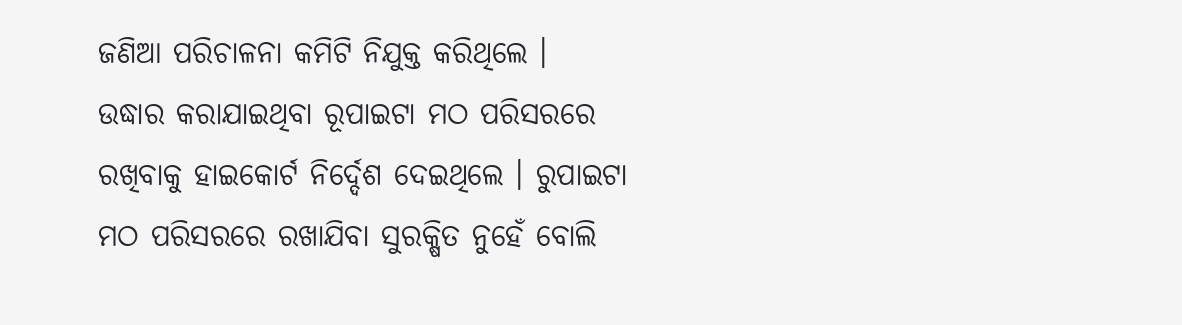ଜଣିଆ ପରିଚାଳନା କମିଟି ନିଯୁକ୍ତ କରିଥିଲେ ।
ଉଦ୍ଧାର କରାଯାଇଥିବା ରୂପାଇଟା ମଠ ପରିସରରେ ରଖିବାକୁ ହାଇକୋର୍ଟ ନିର୍ଦ୍ଦେଶ ଦେଇଥିଲେ । ରୁପାଇଟା ମଠ ପରିସରରେ ରଖାଯିବା ସୁରକ୍ଷିତ ନୁହେଁ ବୋଲି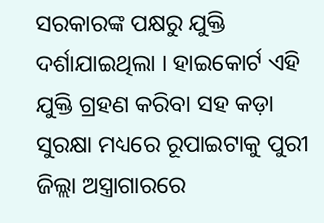ସରକାରଙ୍କ ପକ୍ଷରୁ ଯୁକ୍ତି ଦର୍ଶାଯାଇଥିଲା । ହାଇକୋର୍ଟ ଏହି ଯୁକ୍ତି ଗ୍ରହଣ କରିବା ସହ କଡ଼ା ସୁରକ୍ଷା ମଧ୍ୟରେ ରୂପାଇଟାକୁ ପୁରୀ ଜିଲ୍ଲା ଅସ୍ତ୍ରାଗାରରେ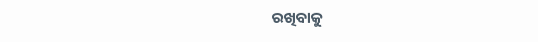ରଖିବାକୁ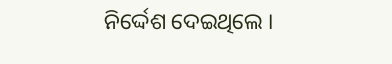ନିର୍ଦ୍ଦେଶ ଦେଇଥିଲେ ।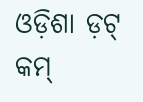ଓଡ଼ିଶା ଡ଼ଟ୍ କମ୍